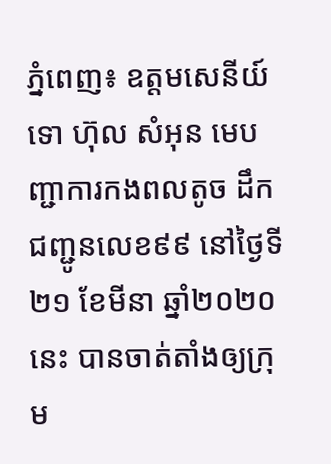ភ្នំពេញ៖ ឧត្តមសេនីយ៍ទោ ហ៊ុល សំអុន មេបញ្ជាការកងពលតូច ដឹកជញ្ជូនលេខ៩៩ នៅថ្ងៃទី២១ ខែមីនា ឆ្នាំ២០២០នេះ បានចាត់តាំងឲ្យក្រុម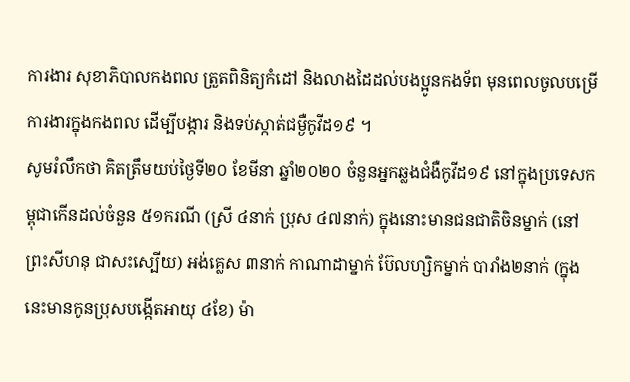ការងារ សុខាភិបាលកងពល ត្រួតពិនិត្យកំដៅ និងលាងដៃដល់បងប្អូនកងទ័ព មុនពេលចូលបម្រើការងារក្នុងកងពល ដើម្បីបង្ការ និងទប់ស្កាត់ជម្ងឺកូវីដ១៩ ។
សូមរំលឹកថា គិតត្រឹមយប់ថ្ងៃទី២០ ខែមីនា ឆ្នាំ២០២០ ចំនួនអ្នកឆ្លងជំងឺកូវីដ១៩ នៅក្នុងប្រទេសកម្ពុជាកើនដល់ចំនួន ៥១ករណី (ស្រី ៤នាក់ ប្រុស ៤៧នាក់) ក្នុងនោះមានជនជាតិចិនម្នាក់ (នៅព្រះសីហនុ ជាសះស្បើយ) អង់គ្លេស ៣នាក់ កាណាដាម្នាក់ ប៊ែលហ្សិកម្នាក់ បារាំង២នាក់ (ក្នុងនេះមានកូនប្រុសបង្កើតអាយុ ៤ខែ) ម៉ា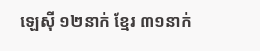ឡេស៊ី ១២នាក់ ខ្មែរ ៣១នាក់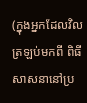(ក្នុងអ្នកដែលវិលត្រឡប់មកពី ពិធីសាសនានៅប្រ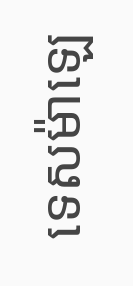ទេសម៉ាឡេ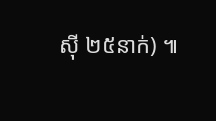ស៊ី ២៥នាក់) ៕